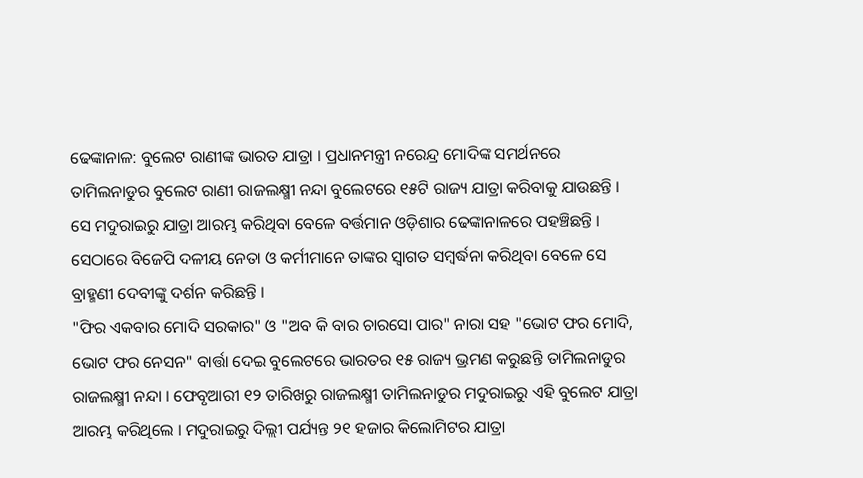ଢେଙ୍କାନାଳ: ବୁଲେଟ ରାଣୀଙ୍କ ଭାରତ ଯାତ୍ରା । ପ୍ରଧାନମନ୍ତ୍ରୀ ନରେନ୍ଦ୍ର ମୋଦିଙ୍କ ସମର୍ଥନରେ ତାମିଲନାଡୁର ବୁଲେଟ ରାଣୀ ରାଜଲକ୍ଷ୍ମୀ ନନ୍ଦା ବୁଲେଟରେ ୧୫ଟି ରାଜ୍ୟ ଯାତ୍ରା କରିବାକୁ ଯାଉଛନ୍ତି । ସେ ମଦୁରାଇରୁ ଯାତ୍ରା ଆରମ୍ଭ କରିଥିବା ବେଳେ ବର୍ତ୍ତମାନ ଓଡ଼ିଶାର ଢେଙ୍କାନାଳରେ ପହଞ୍ଚିଛନ୍ତି । ସେଠାରେ ବିଜେପି ଦଳୀୟ ନେତା ଓ କର୍ମୀମାନେ ତାଙ୍କର ସ୍ୱାଗତ ସମ୍ବର୍ଦ୍ଧନା କରିଥିବା ବେଳେ ସେ ବ୍ରାହ୍ମଣୀ ଦେବୀଙ୍କୁ ଦର୍ଶନ କରିଛନ୍ତି ।
"ଫିର ଏକବାର ମୋଦି ସରକାର" ଓ "ଅବ କି ବାର ଚାରସୋ ପାର" ନାରା ସହ "ଭୋଟ ଫର ମୋଦି, ଭୋଟ ଫର ନେସନ" ବାର୍ତ୍ତା ଦେଇ ବୁଲେଟରେ ଭାରତର ୧୫ ରାଜ୍ୟ ଭ୍ରମଣ କରୁଛନ୍ତି ତାମିଲନାଡୁର ରାଜଲକ୍ଷ୍ମୀ ନନ୍ଦା । ଫେବୃଆରୀ ୧୨ ତାରିଖରୁ ରାଜଲକ୍ଷ୍ମୀ ତାମିଲନାଡୁର ମଦୁରାଇରୁ ଏହି ବୁଲେଟ ଯାତ୍ରା ଆରମ୍ଭ କରିଥିଲେ । ମଦୁରାଇରୁ ଦିଲ୍ଲୀ ପର୍ଯ୍ୟନ୍ତ ୨୧ ହଜାର କିଲୋମିଟର ଯାତ୍ରା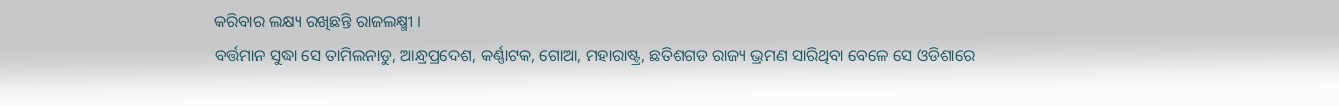କରିବାର ଲକ୍ଷ୍ୟ ରଖିଛନ୍ତି ରାଜଲକ୍ଷ୍ମୀ ।
ବର୍ତ୍ତମାନ ସୁଦ୍ଧା ସେ ତାମିଲନାଡୁ, ଆନ୍ଧ୍ରପ୍ରଦେଶ, କର୍ଣ୍ଣାଟକ, ଗୋଆ, ମହାରାଷ୍ଟ୍ର, ଛତିଶଗଡ ରାଜ୍ୟ ଭ୍ରମଣ ସାରିଥିବା ବେଳେ ସେ ଓଡିଶାରେ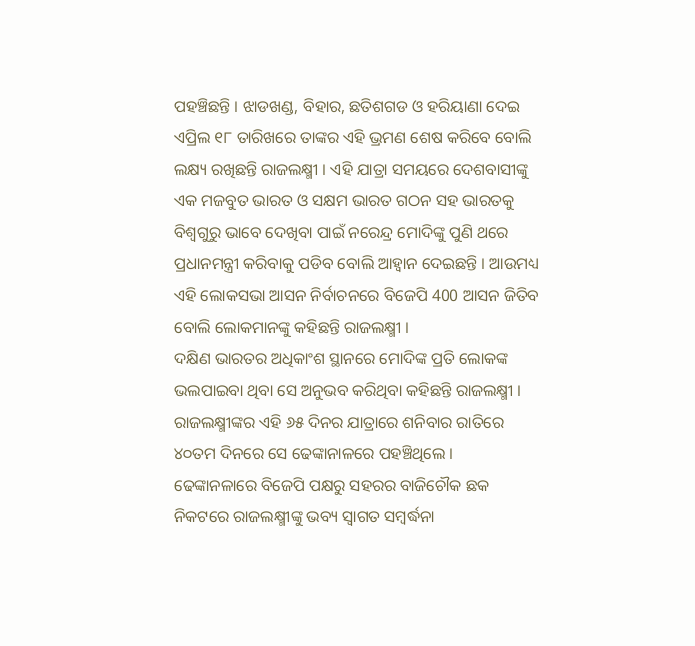ପହଞ୍ଚିଛନ୍ତି । ଝାଡଖଣ୍ଡ, ବିହାର, ଛତିଶଗଡ ଓ ହରିୟାଣା ଦେଇ ଏପ୍ରିଲ ୧୮ ତାରିଖରେ ତାଙ୍କର ଏହି ଭ୍ରମଣ ଶେଷ କରିବେ ବୋଲି ଲକ୍ଷ୍ୟ ରଖିଛନ୍ତି ରାଜଲକ୍ଷ୍ମୀ । ଏହି ଯାତ୍ରା ସମୟରେ ଦେଶବାସୀଙ୍କୁ ଏକ ମଜବୁତ ଭାରତ ଓ ସକ୍ଷମ ଭାରତ ଗଠନ ସହ ଭାରତକୁ ବିଶ୍ୱଗୁରୁ ଭାବେ ଦେଖିବା ପାଇଁ ନରେନ୍ଦ୍ର ମୋଦିଙ୍କୁ ପୁଣି ଥରେ ପ୍ରଧାନମନ୍ତ୍ରୀ କରିବାକୁ ପଡିବ ବୋଲି ଆହ୍ୱାନ ଦେଇଛନ୍ତି । ଆଉମଧ୍ୟ ଏହି ଲୋକସଭା ଆସନ ନିର୍ବାଚନରେ ବିଜେପି 400 ଆସନ ଜିତିବ ବୋଲି ଲୋକମାନଙ୍କୁ କହିଛନ୍ତି ରାଜଲକ୍ଷ୍ମୀ ।
ଦକ୍ଷିଣ ଭାରତର ଅଧିକାଂଶ ସ୍ଥାନରେ ମୋଦିଙ୍କ ପ୍ରତି ଲୋକଙ୍କ ଭଲପାଇବା ଥିବା ସେ ଅନୁଭବ କରିଥିବା କହିଛନ୍ତି ରାଜଲକ୍ଷ୍ମୀ । ରାଜଲକ୍ଷ୍ମୀଙ୍କର ଏହି ୬୫ ଦିନର ଯାତ୍ରାରେ ଶନିବାର ରାତିରେ ୪୦ତମ ଦିନରେ ସେ ଢେଙ୍କାନାଳରେ ପହଞ୍ଚିଥିଲେ । ଢେଙ୍କାନଳାରେ ବିଜେପି ପକ୍ଷରୁ ସହରର ବାଜିଚୌକ ଛକ ନିକଟରେ ରାଜଲକ୍ଷ୍ମୀଙ୍କୁ ଭବ୍ୟ ସ୍ୱାଗତ ସମ୍ବର୍ଦ୍ଧନା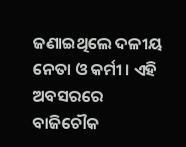ଜଣାଇଥିଲେ ଦଳୀୟ ନେତା ଓ କର୍ମୀ । ଏହି ଅବସରରେ ବାଜିଚୌକ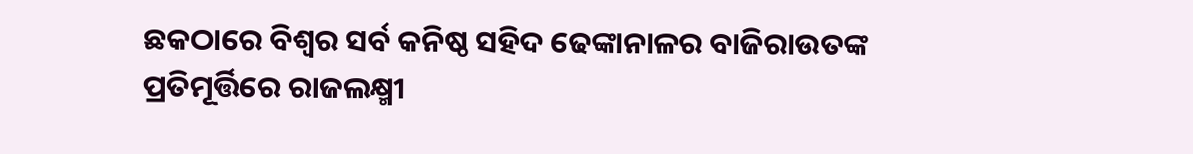ଛକଠାରେ ବିଶ୍ୱର ସର୍ବ କନିଷ୍ଠ ସହିଦ ଢେଙ୍କାନାଳର ବାଜିରାଉତଙ୍କ ପ୍ରତିମୂର୍ତ୍ତିରେ ରାଜଲକ୍ଷ୍ମୀ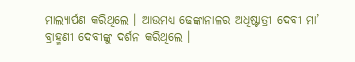ମାଲ୍ୟାର୍ପଣ କରିଥିଲେ । ଆଉମଧ୍ୟ ଢେଙ୍କାନାଳର ଅଧିଷ୍ଟାତ୍ରୀ ଦେବୀ ମା’ ବ୍ରାହ୍ମଣୀ ଦେବୀଙ୍କୁ ଦର୍ଶନ କରିଥିଲେ ।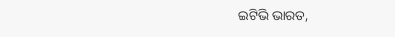ଇଟିଭି ଭାରତ,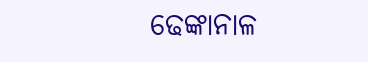ଢେଙ୍କାନାଳ